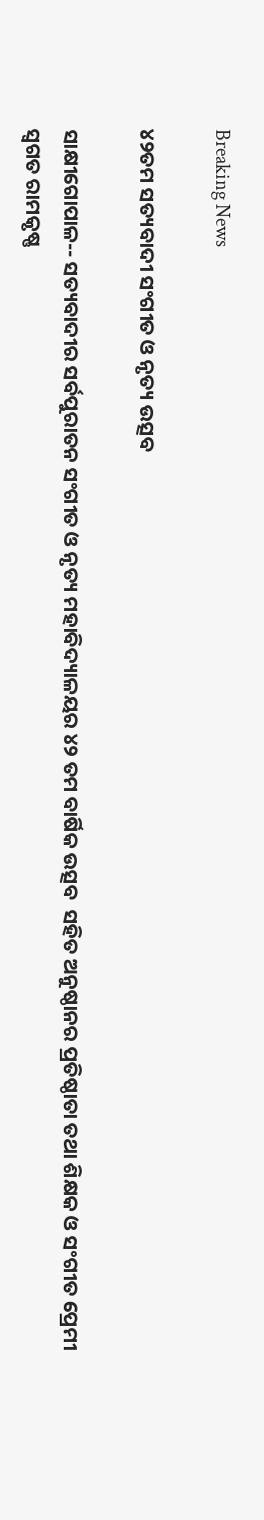Breaking News

୪୨ତମ ସତ୍ୟବାଦୀ ସଂଗୀତ ଓ ନୃତ୍ୟ ଉତ୍ସବ

ସାକ୍ଷୀଗୋପାଳ-- ସତ୍ୟବାଦୀର ସର୍ବପୁରାତନ ସଂଗୀତ ଓ ନୃତ୍ୟ ମହାବିଦ୍ୟାଳୟର ୪୨ ତମ ବାର୍ଷିକ ଉତ୍ସବ  ସହିତ ଅନୁଷ୍ଠାନର ପ୍ରତିଷ୍ଠାତା ତଥା ଶିକ୍ଷକ ଓ ସଂଗୀତ ପ୍ରେମୀ ସ୍ୱଗତ ରାମକୃଷ୍ଣ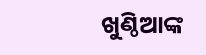ଖୁଣ୍ଠିଆଙ୍କ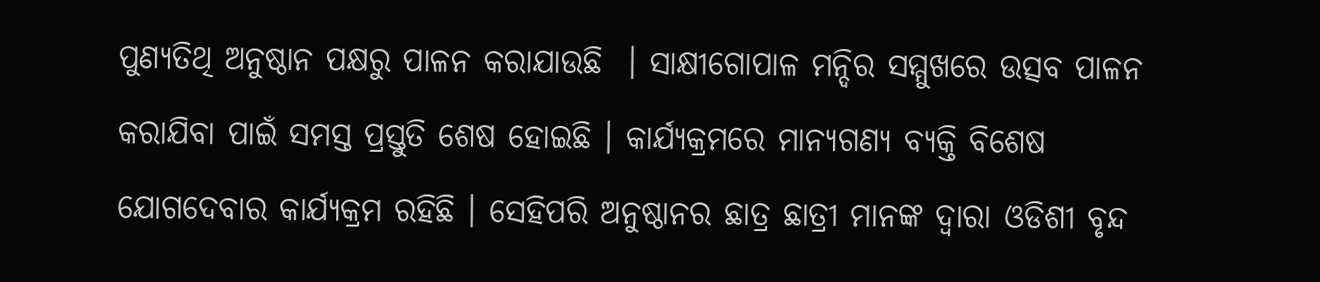ପୁଣ୍ୟତିଥି ଅନୁଷ୍ଠାନ ପକ୍ଷରୁ ପାଳନ କରାଯାଉଛି  । ସାକ୍ଷୀଗୋପାଳ ମନ୍ଦିର ସମ୍ମୁଖରେ ଉତ୍ସବ ପାଳନ କରାଯିବା ପାଇଁ ସମସ୍ତ ପ୍ରସ୍ତୁତି ଶେଷ ହୋଇଛି । କାର୍ଯ୍ୟକ୍ରମରେ ମାନ୍ୟଗଣ୍ୟ ବ୍ୟକ୍ତି ବିଶେଷ ଯୋଗଦେବାର କାର୍ଯ୍ୟକ୍ରମ ରହିଛି । ସେହିପରି ଅନୁଷ୍ଠାନର ଛାତ୍ର ଛାତ୍ରୀ ମାନଙ୍କ ଦ୍ୱାରା ଓଡିଶୀ ବୃନ୍ଦ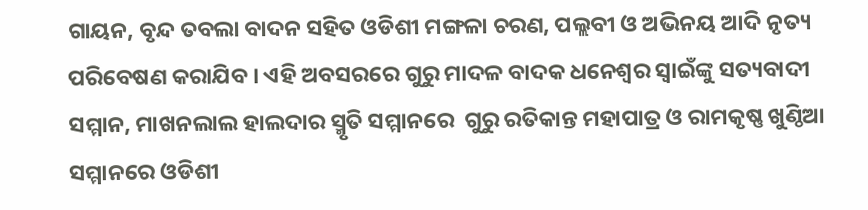ଗାୟନ, ବୃନ୍ଦ ତବଲା ବାଦନ ସହିତ ଓଡିଶୀ ମଙ୍ଗଳା ଚରଣ, ପଲ୍ଲବୀ ଓ ଅଭିନୟ ଆଦି ନୃତ୍ୟ ପରିବେଷଣ କରାଯିବ । ଏହି ଅବସରରେ ଗୁରୁ ମାଦଳ ବାଦକ ଧନେଶ୍ୱର ସ୍ୱାଇଁଙ୍କୁ ସତ୍ୟବାଦୀ ସମ୍ମାନ, ମାଖନଲାଲ ହାଲଦାର ସ୍ମୃତି ସମ୍ମାନରେ  ଗୁରୁ ରତିକାନ୍ତ ମହାପାତ୍ର ଓ ରାମକୃଷ୍ଣ ଖୁଣ୍ଠିଆ ସମ୍ମାନରେ ଓଡିଶୀ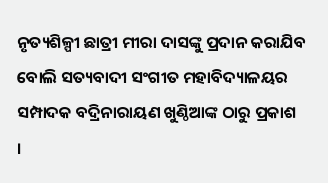ନୃତ୍ୟଶିଳ୍ପୀ ଛାତ୍ରୀ ମୀରା ଦାସଙ୍କୁ ପ୍ରଦାନ କରାଯିବ ବୋଲି ସତ୍ୟବାଦୀ ସଂଗୀତ ମହାବିଦ୍ୟାଳୟର ସମ୍ପାଦକ ବଦ୍ରିନାରାୟଣ ଖୁଣ୍ଠିଆଙ୍କ ଠାରୁ ପ୍ରକାଶ  ।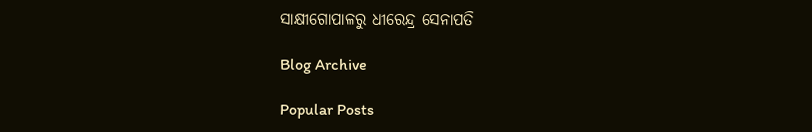ସାକ୍ଷୀଗୋପାଳରୁ ଧୀରେନ୍ଦ୍ର ସେନାପତି

Blog Archive

Popular Posts